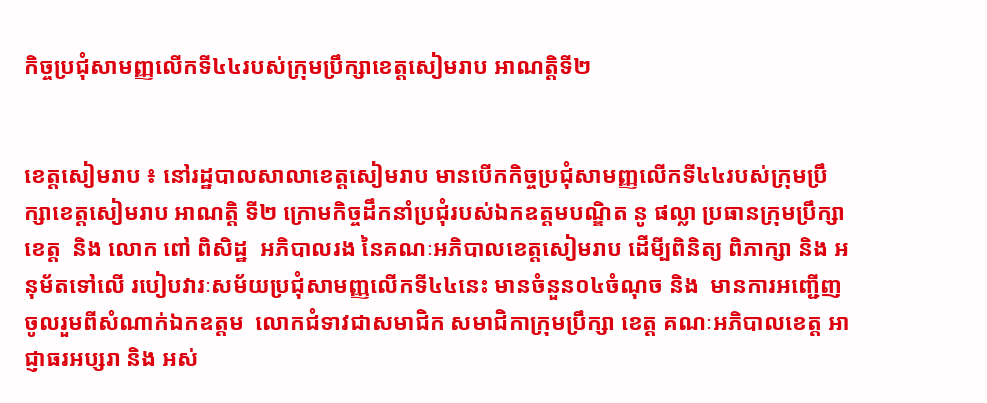កិច្ចប្រជុំសាមញ្ញលើកទី៤៤របស់ក្រុមប្រឹក្សាខេត្តសៀមរាប អាណត្តិទី២


ខេត្តសៀមរាប ៖ នៅរដ្ឋបាលសាលាខេត្តសៀមរាប មានបើកកិច្ចប្រជុំសាមញ្ញលើកទី៤៤របស់ក្រុមប្រឹក្សាខេត្តសៀមរាប អាណត្តិ ទី២ ក្រោមកិច្ចដឹកនាំប្រជុំរបស់ឯកឧត្តមបណ្ឌិត នូ ផល្លា ប្រធានក្រុមប្រឹក្សាខេត្ត  និង លោក ពៅ ពិសិដ្ឋ  អភិបាលរង នៃគណៈអភិបាលខេត្តសៀមរាប ដើមី្បពិនិត្យ ពិភាក្សា និង អនុម័តទៅលើ របៀបវារៈសម័យប្រជុំសាមញ្ញលើកទី៤៤នេះ មានចំនួន០៤ចំណុច និង  មានការអញ្ជើញចូលរួមពីសំណាក់ឯកឧត្តម  លោកជំទាវជាសមាជិក សមាជិកាក្រុមប្រឹក្សា ខេត្ត គណៈអភិបាលខេត្ត អាជ្ញាធរអប្សរា និង អស់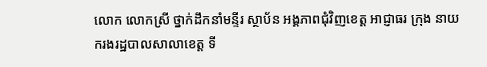លោក លោកស្រី ថ្នាក់ដឹកនាំមន្ទីរ ស្ថាប័ន អង្គភាពជុំវិញខេត្ត អាជ្ញាធរ ក្រុង នាយករងរដ្ឋបាលសាលាខេត្ត ទី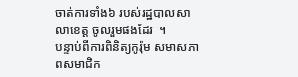ចាត់ការទាំង៦ របស់រដ្ឋបាលសាលាខេត្ត ចូលរួមផងដែរ  ។
បន្ទាប់ពីការពិនិត្យកូរ៉ុម សមាសភាពសមាជិក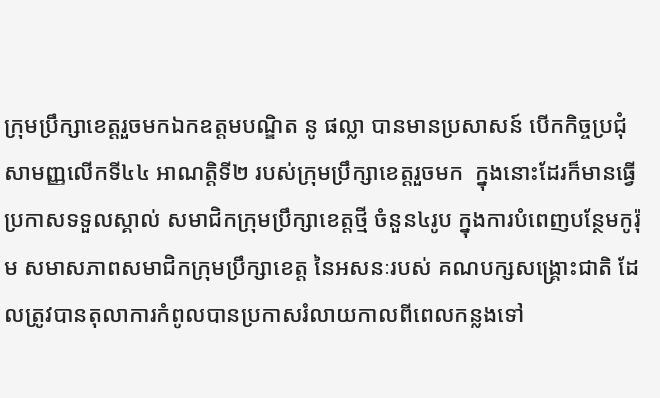ក្រុមប្រឹក្សាខេត្តរួចមកឯកឧត្តមបណ្ឌិត នូ ផល្លា បានមានប្រសាសន៍ បើកកិច្ចប្រជុំសាមញ្ញលើកទី៤៤ អាណត្តិទី២ របស់ក្រុមប្រឹក្សាខេត្តរួចមក  ក្នុងនោះដែរក៏មានធ្វើប្រកាសទទួលស្គាល់ សមាជិកក្រុមប្រឹក្សាខេត្តថ្មី ចំនួន៤រូប ក្នុងការបំពេញបន្ថែមកូរ៉ុម សមាសភាពសមាជិកក្រុមប្រឹក្សាខេត្ត នៃអសនៈរបស់ គណបក្សសង្គ្រោះជាតិ ដែលត្រូវបានតុលាការកំពូលបានប្រកាសរំលាយកាលពីពេលកន្លងទៅ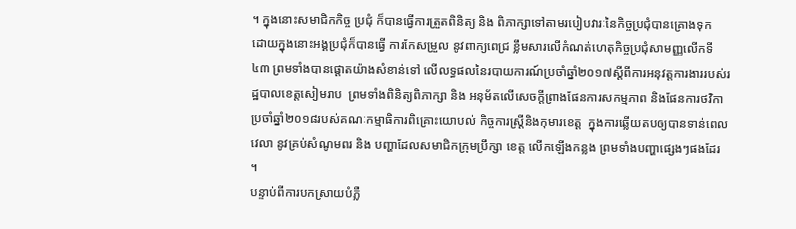។ ក្នុងនោះសមាជិកកិច្ច ប្រជុំ ក៏បានធ្វើការត្រួតពិនិត្យ និង ពិភាក្សាទៅតាមរបៀបវារៈនៃកិច្ចប្រជុំបានគ្រោងទុក  ដោយក្នុងនោះអង្គប្រជុំក៏បានធ្វើ ការកែសម្រួល នូវពាក្យពេជ្រ ខ្លឹមសារលើកំណត់ហេតុកិច្ចប្រជុំសាមញ្ញលើកទី៤៣ ព្រមទាំងបានផ្តោតយ៉ាងសំខាន់ទៅ លើលទ្ធផលនៃរបាយការណ៍ប្រចាំឆ្នាំ២០១៧ស្តីពីការអនុវត្តការងាររបស់រដ្ឋបាលខេត្តសៀមរាប  ព្រមទាំងពិនិត្យពិភាក្សា និង អនុម័តលើសេចក្ដីព្រាងផែនការសកម្មភាព និងផែនការថវិកាប្រចាំឆ្នាំ២០១៨របស់គណៈកម្មាធិការពិគ្រោះយោបល់ កិច្ចការស្រ្តីនិងកុមារខេត្ត  ក្នុងការឆ្លើយតបឲ្យបានទាន់ពេលវេលា នូវគ្រប់សំណូមពរ និង បញ្ហាដែលសមាជិកក្រុមប្រឹក្សា ខេត្ត លើកឡើងកន្លង ព្រមទាំងបញ្ហាផ្សេងៗផងដែរ ។
បន្ទាប់ពីការបកស្រាយបំភ្លឺ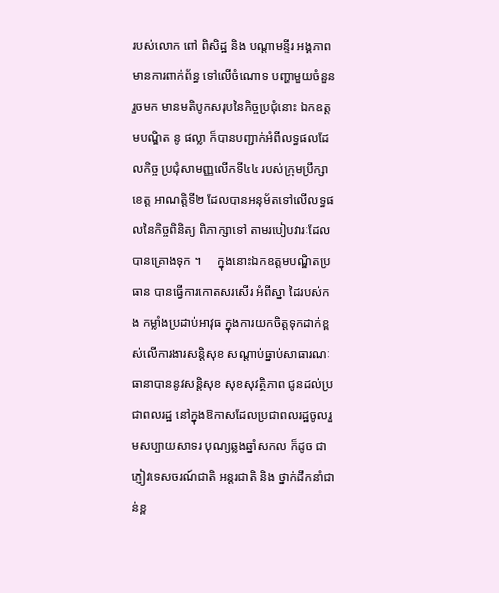របស់លោក ពៅ ពិសិដ្ឋ និង បណ្តាមន្ទីរ អង្គភាពមានការពាក់ព័ន្ធ ទៅលើចំណោទ បញ្ហាមួយចំនួនរួចមក មានមតិបូកសរុបនៃកិច្ចប្រជុំនោះ ឯកឧត្តមបណ្ឌិត នូ ផល្លា ក៏បានបញ្ជាក់អំពីលទ្ធផលដែលកិច្ច ប្រជុំសាមញ្ញលើកទី៤៤ របស់ក្រុមប្រឹក្សាខេត្ត អាណត្តិទី២ ដែលបានអនុម័តទៅលើលទ្ធផលនៃកិច្ចពិនិត្យ ពិភាក្សាទៅ តាមរបៀបវារៈដែលបានគ្រោងទុក ។     ក្នុងនោះឯកឧត្តមបណ្ឌិតប្រធាន បានធ្វើការកោតសរសើរ អំពីស្នា ដៃរបស់កង កម្លាំងប្រដាប់អាវុធ ក្នុងការយកចិត្តទុកដាក់ខ្ពស់លើការងារសន្តិសុខ សណ្តាប់ធ្នាប់សាធារណៈ  ធានាបាននូវសន្តិសុខ សុខសុវត្ថិភាព ជូនដល់ប្រជាពលរដ្ឋ នៅក្នុងឱកាសដែលប្រជាពលរដ្ឋចូលរួមសប្បាយសាទរ បុណ្យឆ្លងឆ្នាំសកល ក៏ដូច ជាភ្ញៀវទេសចរណ៍ជាតិ អន្តរជាតិ និង ថ្នាក់ដឹកនាំជាន់ខ្ព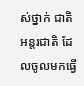ស់ថ្នាក់ ជាតិ អន្តរជាតិ ដែលចូលមកធ្វើ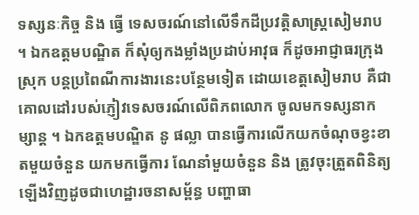ទស្សនៈកិច្ច និង ធ្វើ ទេសចរណ៍នៅលើទឹកដីប្រវត្តិសាស្ត្រសៀមរាប  ។ ឯកឧត្តមបណ្ឌិត ក៏សុំឲ្យកងម្លាំងប្រដាប់អាវុធ ក៏ដូចអាជ្ញាធរក្រុង ស្រុក បន្តប្រពៃណីការងារនេះបន្ថែមទៀត ដោយខេត្តសៀមរាប គឺជាគោលដៅរបស់ភ្ញៀវទេសចរណ៍លើពិភពលោក ចូលមកទស្សនាកម្សាន្ត ។ ឯកឧត្ដមបណ្ឌិត នូ ផល្លា បានធ្វើការលើកយកចំណុចខ្វះខាតមួយចំនួន យកមកធ្វើការ ណែនាំមួយចំនួន និង ត្រូវចុះត្រួតពិនិត្យឡើងវិញដូចជាហេដ្ឋារចនាសម្ព័ន្ធ បញ្ហាធា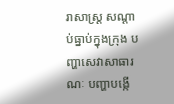រាសាស្រ្ដ សណ្ដាប់ធ្នាប់ក្នុងក្រុង បញ្ហាសេវាសាធារណៈ បញ្ហាបង្កើ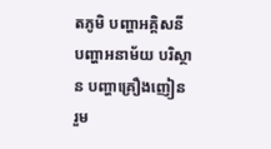តភូមិ បញ្ហាអគ្គិសនី បញ្ហាអនាម័យ បរិស្ថាន បញ្ហាគ្រឿងញៀន រួម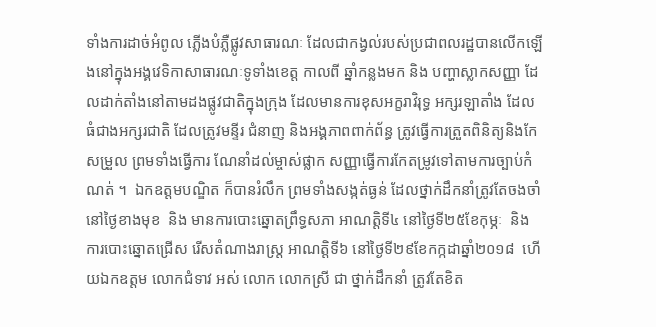ទាំងការដាច់អំពូល ភ្លើងបំភ្លឺផ្លូវសាធារណៈ ដែលជាកង្វល់របស់ប្រជាពលរដ្ឋបានលើកឡើងនៅក្នុងអង្គវេទិកាសាធារណៈទូទាំងខេត្ត កាលពី ឆ្នាំកន្លងមក និង បញ្ហាស្លាកសញ្ញា ដែលដាក់តាំងនៅតាមដងផ្លូវជាតិក្នុងក្រុង ដែលមានការខុសអក្ខរាវិរុទ្ធ អក្សរឡាតាំង ដែលធំជាងអក្សរជាតិ ដែលត្រូវមន្ទីរ ជំនាញ និងអង្គភាពពាក់ព័ន្ធ ត្រូវធ្វើការត្រួតពិនិត្យនិងកែសម្រួល ព្រមទាំងធ្វើការ ណែនាំដល់ម្ចាស់ផ្លាក សញ្ញាធ្វើការកែតម្រូវទៅតាមការច្បាប់កំណត់ ។  ឯកឧត្តមបណ្ឌិត ក៏បានរំលឹក ព្រមទាំងសង្កត់ធ្ងន់ ដែលថ្នាក់ដឹកនាំត្រូវតែចងចាំនៅថ្ងៃខាងមុខ  និង មានការបោះឆ្នោតព្រឹទ្ធសភា អាណត្តិទី៤ នៅថ្ងៃទី២៥ខែកុម្ភៈ  និង ការបោះឆ្នោតជ្រើស រើសតំណាងរាស្ត្រ អាណត្តិទី៦ នៅថ្ងៃទី២៩ខែកក្កដាឆ្នាំ២០១៨  ហើយឯកឧត្តម លោកជំទាវ អស់ លោក លោកស្រី ជា ថ្នាក់ដឹកនាំ ត្រូវតែខិត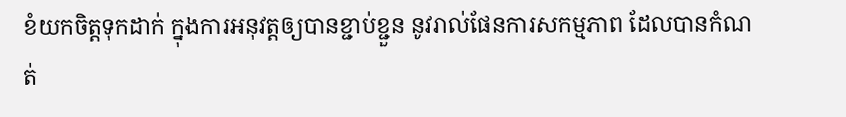ខំយកចិត្តទុកដាក់ ក្នុងការអនុវត្តឲ្យបានខ្ជាប់ខ្ជួន នូវរាល់ផែនការសកម្មភាព ដែលបានកំណត់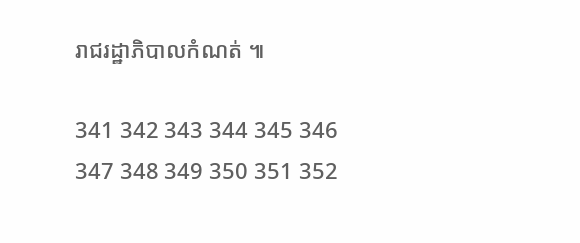រាជរដ្ឋាភិបាលកំណត់ ៕

341 342 343 344 345 346 347 348 349 350 351 352